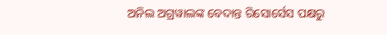ଅନିଲ ଅଗ୍ରୱାଲଙ୍କ ବେଦାନ୍ତ ରିସୋର୍ସେସ ପକ୍ଷରୁ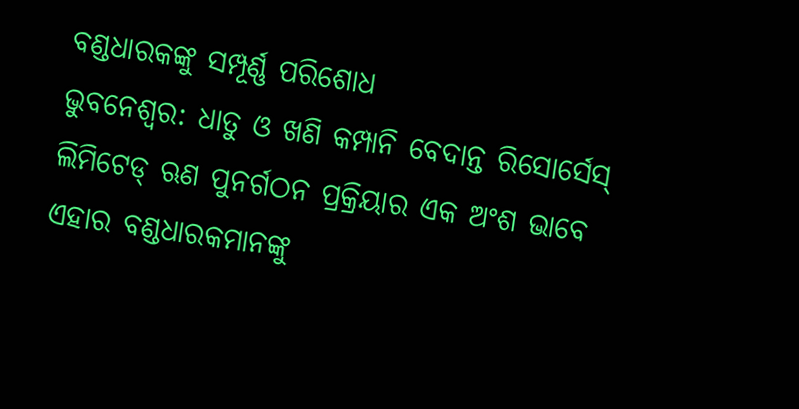ବଣ୍ଡଧାରକଙ୍କୁ ସମ୍ପୂର୍ଣ୍ଣ ପରିଶୋଧ
ଭୁବନେଶ୍ୱର: ଧାତୁ ଓ ଖଣି କମ୍ପାନି ବେଦାନ୍ତ ରିସୋର୍ସେସ୍ ଲିମିଟେଡ୍ ଋଣ ପୁନର୍ଗଠନ ପ୍ରକ୍ରିୟାର ଏକ ଅଂଶ ଭାବେ ଏହାର ବଣ୍ଡଧାରକମାନଙ୍କୁ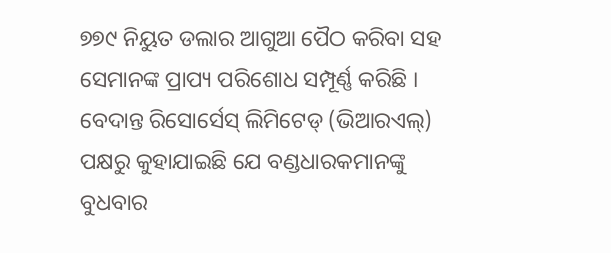୭୭୯ ନିୟୁତ ଡଲାର ଆଗୁଆ ପୈଠ କରିବା ସହ ସେମାନଙ୍କ ପ୍ରାପ୍ୟ ପରିଶୋଧ ସମ୍ପୂର୍ଣ୍ଣ କରିଛି ।
ବେଦାନ୍ତ ରିସୋର୍ସେସ୍ ଲିମିଟେଡ୍ (ଭିଆରଏଲ୍) ପକ୍ଷରୁ କୁହାଯାଇଛି ଯେ ବଣ୍ଡଧାରକମାନଙ୍କୁ ବୁଧବାର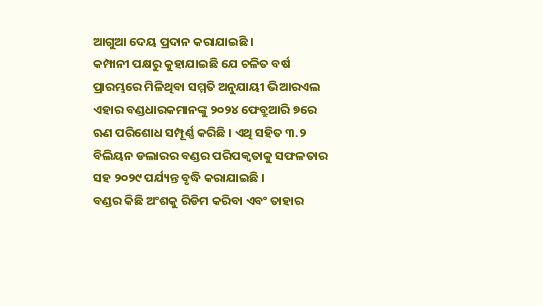ଆଗୁଆ ଦେୟ ପ୍ରଦାନ କରାଯାଇଛି ।
କମ୍ପାନୀ ପକ୍ଷରୁ କୁହାଯାଇଛି ଯେ ଚଳିତ ବର୍ଷ ପ୍ରାରମ୍ଭରେ ମିଳିଥିବା ସମ୍ମତି ଅନୁଯାୟୀ ଭିଆରଏଲ ଏହାର ବଣ୍ଡଧାରକମାନଙ୍କୁ ୨୦୨୪ ଫେବ୍ରୁଆରି ୭ରେ ଋଣ ପରିଶୋଧ ସମ୍ପୂର୍ଣ୍ଣ କରିଛି । ଏଥି ସହିତ ୩.୨ ବିଲିୟନ ଡଲାରର ବଣ୍ଡର ପରିପକ୍ୱତାକୁ ସଫଳତାର ସହ ୨୦୨୯ ପର୍ଯ୍ୟନ୍ତ ବୃଦ୍ଧି କରାଯାଇଛି ।
ବଣ୍ଡର କିଛି ଅଂଶକୁ ରିଡିମ କରିବା ଏବଂ ତାହାର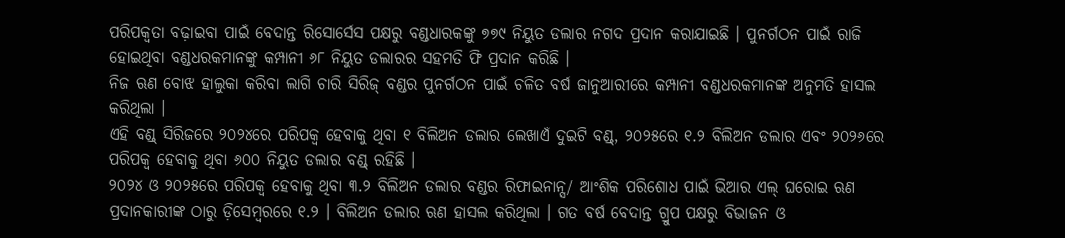ପରିପକ୍ୱତା ବଢ଼ାଇବା ପାଇଁ ବେଦାନ୍ତ ରିସୋର୍ସେସ ପକ୍ଷରୁ ବଣ୍ଡଧାରକଙ୍କୁ ୭୭୯ ନିୟୁତ ଡଲାର ନଗଦ ପ୍ରଦାନ କରାଯାଇଛି । ପୁନର୍ଗଠନ ପାଇଁ ରାଜି ହୋଇଥିବା ବଣ୍ଡଧରକମାନଙ୍କୁ କମ୍ପାନୀ ୬୮ ନିୟୁତ ଡଲାରର ସହମତି ଫି ପ୍ରଦାନ କରିଛି ।
ନିଜ ଋଣ ବୋଝ ହାଲୁକା କରିବା ଲାଗି ଚାରି ସିରିଜ୍ ବଣ୍ଡର ପୁନର୍ଗଠନ ପାଇଁ ଚଳିତ ବର୍ଷ ଜାନୁଆରୀରେ କମ୍ପାନୀ ବଣ୍ଡଧରକମାନଙ୍କ ଅନୁମତି ହାସଲ କରିଥିଲା ।
ଏହି ବଣ୍ଡ୍ ସିରିଜରେ ୨୦୨୪ରେ ପରିପକ୍ୱ ହେବାକୁ ଥିବା ୧ ବିଲିଅନ ଡଲାର ଲେଖାଏଁ ଦୁଇଟି ବଣ୍ଡ୍, ୨୦୨୫ରେ ୧.୨ ବିଲିଅନ ଡଲାର ଏବଂ ୨୦୨୬ରେ ପରିପକ୍ୱ ହେବାକୁ ଥିବା ୬୦୦ ନିୟୁତ ଡଲାର ବଣ୍ଡ୍ ରହିଛି ।
୨୦୨୪ ଓ ୨୦୨୫ରେ ପରିପକ୍ୱ ହେବାକୁ ଥିବା ୩.୨ ବିଲିଅନ ଡଲାର ବଣ୍ଡର ରିଫାଇନାନ୍ସ/ ଆଂଶିକ ପରିଶୋଧ ପାଇଁ ଭିଆର ଏଲ୍ ଘରୋଇ ଋଣ ପ୍ରଦାନକାରୀଙ୍କ ଠାରୁ ଡ଼ିସେମ୍ବରରେ ୧.୨ । ବିଲିଅନ ଡଲାର ଋଣ ହାସଲ କରିଥିଲା । ଗତ ବର୍ଷ ବେଦାନ୍ତ ଗ୍ରୁପ ପକ୍ଷରୁ ବିଭାଜନ ଓ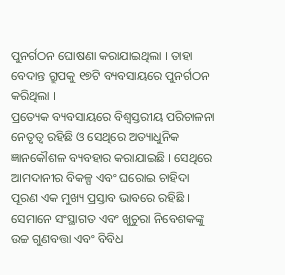ପୁନର୍ଗଠନ ଘୋଷଣା କରାଯାଇଥିଲା । ତାହା ବେଦାନ୍ତ ଗ୍ରୁପକୁ ୧୭ଟି ବ୍ୟବସାୟରେ ପୁନର୍ଗଠନ କରିଥିଲା ।
ପ୍ରତ୍ୟେକ ବ୍ୟବସାୟରେ ବିଶ୍ୱସ୍ତରୀୟ ପରିଚାଳନା ନେତୃତ୍ୱ ରହିଛି ଓ ସେଥିରେ ଅତ୍ୟାଧୁନିକ ଜ୍ଞାନକୌଶଳ ବ୍ୟବହାର କରାଯାଇଛି । ସେଥିରେ ଆମଦାନୀର ବିକଳ୍ପ ଏବଂ ଘରୋଇ ଚାହିଦା ପୂରଣ ଏକ ମୁଖ୍ୟ ପ୍ରସ୍ତାବ ଭାବରେ ରହିଛି । ସେମାନେ ସଂସ୍ଥାଗତ ଏବଂ ଖୁଚୁରା ନିବେଶକଙ୍କୁ ଉଚ୍ଚ ଗୁଣବତ୍ତା ଏବଂ ବିବିଧ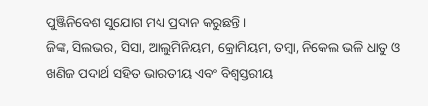ପୁଞ୍ଜିନିବେଶ ସୁଯୋଗ ମଧ୍ୟ ପ୍ରଦାନ କରୁଛନ୍ତି ।
ଜିଙ୍କ, ସିଲଭର, ସିସା, ଆଲୁମିନିୟମ, କ୍ରୋମିୟମ, ତମ୍ବା, ନିକେଲ ଭଳି ଧାତୁ ଓ ଖଣିଜ ପଦାର୍ଥ ସହିତ ଭାରତୀୟ ଏବଂ ବିଶ୍ୱସ୍ତରୀୟ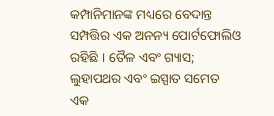କମ୍ପାନିମାନଙ୍କ ମଧ୍ୟରେ ବେଦାନ୍ତ ସମ୍ପତ୍ତିର ଏକ ଅନନ୍ୟ ପୋର୍ଟଫୋଲିଓ ରହିଛି । ତୈଳ ଏବଂ ଗ୍ୟାସ; ଲୁହାପଥର ଏବଂ ଇସ୍ପାତ ସମେତ ଏକ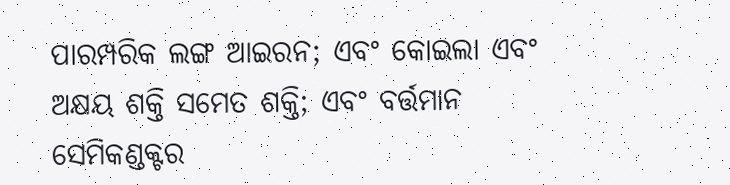ପାରମ୍ପରିକ ଲଙ୍ଗ ଆଇରନ; ଏବଂ କୋଇଲା ଏବଂ ଅକ୍ଷୟ ଶକ୍ତି ସମେତ ଶକ୍ତି; ଏବଂ ବର୍ତ୍ତମାନ ସେମିକଣ୍ଡକ୍ଟର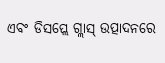ଏବଂ ଡିସପ୍ଲେ ଗ୍ଲାସ୍ ଉତ୍ପାଦନରେ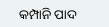କମ୍ପାନି ପାଦ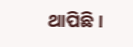ଥାପିଛି ।